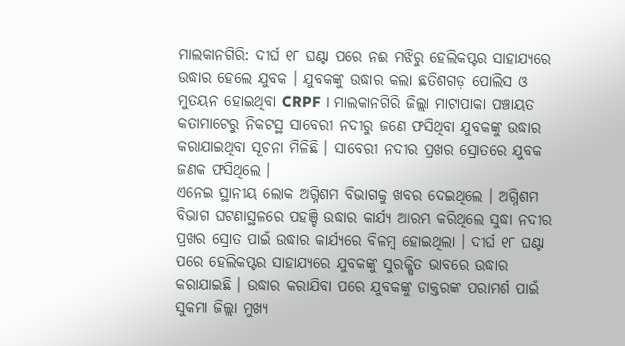ମାଲକାନଗିରି: ଦୀର୍ଘ ୧୮ ଘଣ୍ଟା ପରେ ନଈ ମଝିରୁ ହେଲିକପ୍ଟର ସାହାଯ୍ୟରେ ଉଦ୍ଧାର ହେଲେ ଯୁବକ । ଯୁବକଙ୍କୁ ଉଦ୍ଧାର କଲା ଛତିଶଗଡ଼ ପୋଲିସ ଓ ମୁତୟନ ହୋଇଥିବା CRPF । ମାଲକାନଗିରି ଜିଲ୍ଲା ମାଟାପାକା ପଞ୍ଚାୟତ କତାମାଟେରୁ ନିକଟସ୍ଥ ସାବେରୀ ନଦୀରୁ ଜଣେ ଫସିଥିବା ଯୁବକଙ୍କୁ ଉଦ୍ଧାର କରାଯାଇଥିବା ସୂଚନା ମିଳିଛି । ସାବେରୀ ନଦୀର ପ୍ରଖର ସ୍ରୋତରେ ଯୁବକ ଜଣକ ଫସିଥିଲେ ।
ଏନେଇ ସ୍ଥାନୀୟ ଲୋକ ଅଗ୍ନିଶମ ବିଭାଗକୁ ଖବର ଦେଇଥିଲେ । ଅଗ୍ନିଶମ ବିଭାଗ ଘଟଣାସ୍ଥଳରେ ପହଞ୍ଚି ଉଦ୍ଧାର କାର୍ଯ୍ୟ ଆରମ୍ଭ କରିଥିଲେ ସୁଦ୍ଧା ନଦୀର ପ୍ରଖର ସ୍ରୋତ ପାଇଁ ଉଦ୍ଧାର କାର୍ଯ୍ୟରେ ବିଳମ୍ବ ହୋଇଥିଲା । ଦୀର୍ଘ ୧୮ ଘଣ୍ଟା ପରେ ହେଲିକପ୍ଟର ସାହାଯ୍ୟରେ ଯୁବକଙ୍କୁ ସୁରକ୍ଷିତ ଭାବରେ ଉଦ୍ଧାର କରାଯାଇଛି । ଉଦ୍ଧାର କରାଯିବା ପରେ ଯୁବକଙ୍କୁ ଡାକ୍ତରଙ୍କ ପରାମର୍ଶ ପାଇଁ ସୁକମା ଜିଲ୍ଲା ମୁଖ୍ୟ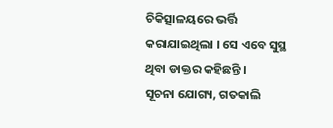ଚିକିତ୍ସାଳୟରେ ଭର୍ତ୍ତି କରାଯାଇଥିଲା । ସେ ଏବେ ସୁସ୍ଥ ଥିବା ଡାକ୍ତର କହିଛନ୍ତି ।
ସୂଚନା ଯୋଗ୍ୟ, ଗତକାଲି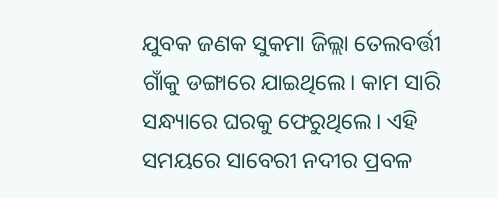ଯୁବକ ଜଣକ ସୁକମା ଜିଲ୍ଲା ତେଲବର୍ତ୍ତୀ ଗାଁକୁ ଡଙ୍ଗାରେ ଯାଇଥିଲେ। କାମ ସାରି ସନ୍ଧ୍ୟାରେ ଘରକୁ ଫେରୁଥିଲେ। ଏହି ସମୟରେ ସାବେରୀ ନଦୀର ପ୍ରବଳ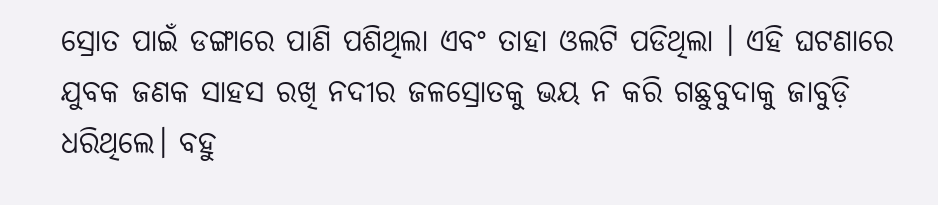ସ୍ରୋତ ପାଇଁ ଡଙ୍ଗାରେ ପାଣି ପଶିଥିଲା ଏବଂ ତାହା ଓଲଟି ପଡିଥିଲା । ଏହି ଘଟଣାରେ ଯୁବକ ଜଣକ ସାହସ ରଖି ନଦୀର ଜଳସ୍ରୋତକୁ ଭୟ ନ କରି ଗଛୁବୁଦାକୁ ଜାବୁଡ଼ି ଧରିଥିଲେ। ବହୁ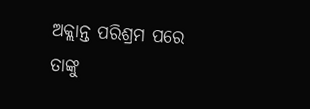ଅକ୍ଲାନ୍ତ ପରିଶ୍ରମ ପରେ ତାଙ୍କୁ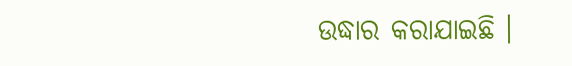ଉଦ୍ଧାର କରାଯାଇଛି ।